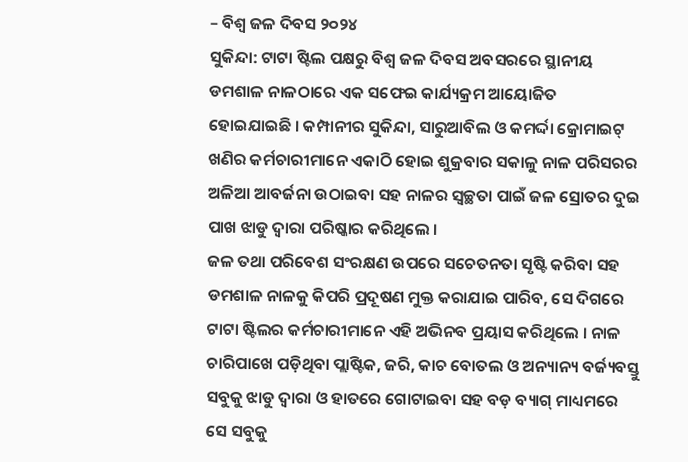– ବିଶ୍ୱ ଜଳ ଦିବସ ୨୦୨୪
ସୁକିନ୍ଦା: ଟାଟା ଷ୍ଟିଲ ପକ୍ଷରୁ ବିଶ୍ୱ ଜଳ ଦିବସ ଅବସରରେ ସ୍ଥାନୀୟ ଡମଶାଳ ନାଳଠାରେ ଏକ ସଫେଇ କାର୍ଯ୍ୟକ୍ରମ ଆୟୋଜିତ ହୋଇଯାଇଛି । କମ୍ପାନୀର ସୁକିନ୍ଦା, ସାରୁଆବିଲ ଓ କମର୍ଦ୍ଦା କ୍ରୋମାଇଟ୍ ଖଣିର କର୍ମଚାରୀମାନେ ଏକାଠି ହୋଇ ଶୁକ୍ରବାର ସକାଳୁ ନାଳ ପରିସରର ଅଳିଆ ଆବର୍ଜନା ଉଠାଇବା ସହ ନାଳର ସ୍ୱଚ୍ଛତା ପାଇଁ ଜଳ ସ୍ରୋତର ଦୁଇ ପାଖ ଝାଡୁ ଦ୍ୱାରା ପରିଷ୍କାର କରିଥିଲେ ।
ଜଳ ତଥା ପରିବେଶ ସଂରକ୍ଷଣ ଉପରେ ସଚେତନତା ସୃଷ୍ଟି କରିବା ସହ ଡମଶାଳ ନାଳକୁ କିପରି ପ୍ରଦୂଷଣ ମୁକ୍ତ କରାଯାଇ ପାରିବ, ସେ ଦିଗରେ ଟାଟା ଷ୍ଟିଲର କର୍ମଚାରୀମାନେ ଏହି ଅଭିନବ ପ୍ରୟାସ କରିଥିଲେ । ନାଳ ଚାରିପାଖେ ପଡ଼ିଥିବା ପ୍ଲାଷ୍ଟିକ, ଜରି, କାଚ ବୋତଲ ଓ ଅନ୍ୟାନ୍ୟ ବର୍ଜ୍ୟବସ୍ତୁ ସବୁକୁ ଝାଡୁ ଦ୍ୱାରା ଓ ହାତରେ ଗୋଟାଇବା ସହ ବଡ଼ ବ୍ୟାଗ୍ ମାଧ୍ୟମରେ ସେ ସବୁକୁ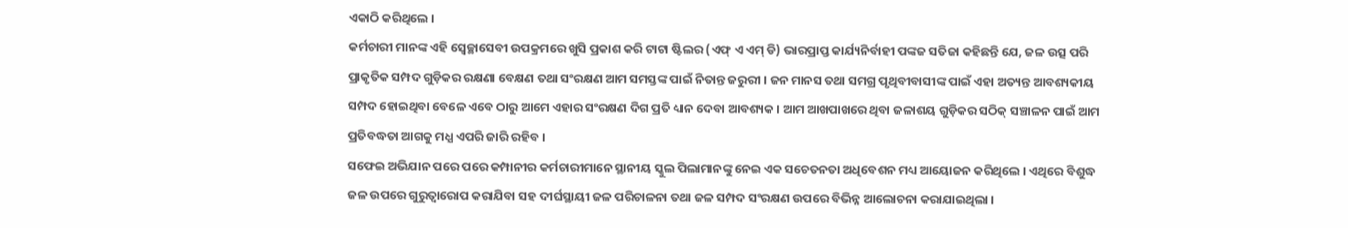ଏକାଠି କରିଥିଲେ ।
କର୍ମଚାରୀ ମାନଙ୍କ ଏହି ସ୍ୱେଚ୍ଛାସେବୀ ଉପକ୍ରମରେ ଖୁସି ପ୍ରକାଶ କରି ଟାଟା ଷ୍ଟିଲର (ଏଫ୍ ଏ ଏମ୍ ଡି) ଭାରପ୍ରାପ୍ତ କାର୍ଯ୍ୟନିର୍ବାହୀ ପଙ୍କଜ ସତିଜା କହିଛନ୍ତି ଯେ, ଜଳ ଉତ୍ସ ପରି ପ୍ରାକୃତିକ ସମ୍ପଦ ଗୁଡ଼ିକର ରକ୍ଷଣା ବେକ୍ଷଣ ତଥା ସଂରକ୍ଷଣ ଆମ ସମସ୍ତଙ୍କ ପାଇଁ ନିତାନ୍ତ ଜରୁରୀ । ଜନ ମାନସ ତଥା ସମଗ୍ର ପୃଥିବୀବାସୀଙ୍କ ପାଇଁ ଏହା ଅତ୍ୟନ୍ତ ଆବଶ୍ୟକୀୟ ସମ୍ପଦ ହୋଇଥିବା ବେଳେ ଏବେ ଠାରୁ ଆମେ ଏହାର ସଂରକ୍ଷଣ ଦିଗ ପ୍ରତି ଧ୍ୟାନ ଦେବା ଆବଶ୍ୟକ । ଆମ ଆଖପାଖରେ ଥିବା ଜଳାଶୟ ଗୁଡ଼ିକର ସଠିକ୍ ସଞ୍ଚାଳନ ପାଇଁ ଆମ ପ୍ରତିବଦ୍ଧତା ଆଗକୁ ମଧ୍ଯ ଏପରି ଜାରି ରହିବ ।
ସଫେଇ ଅଭିଯାନ ପରେ ପରେ କମ୍ପାନୀର କର୍ମଚାରୀମାନେ ସ୍ଥାନୀୟ ସ୍କୁଲ ପିଲାମାନଙ୍କୁ ନେଇ ଏକ ସଚେତନତା ଅଧିବେଶନ ମଧ୍ୟ ଆୟୋଜନ କରିଥିଲେ । ଏଥିରେ ବିଶୁଦ୍ଧ ଜଳ ଉପରେ ଗୁରୁତ୍ୱାରୋପ କରାଯିବା ସହ ଦୀର୍ଘସ୍ଥାୟୀ ଜଳ ପରିଚାଳନା ତଥା ଜଳ ସମ୍ପଦ ସଂରକ୍ଷଣ ଉପରେ ବିଭିନ୍ନ ଆଲୋଚନା କରାଯାଇଥିଲା ।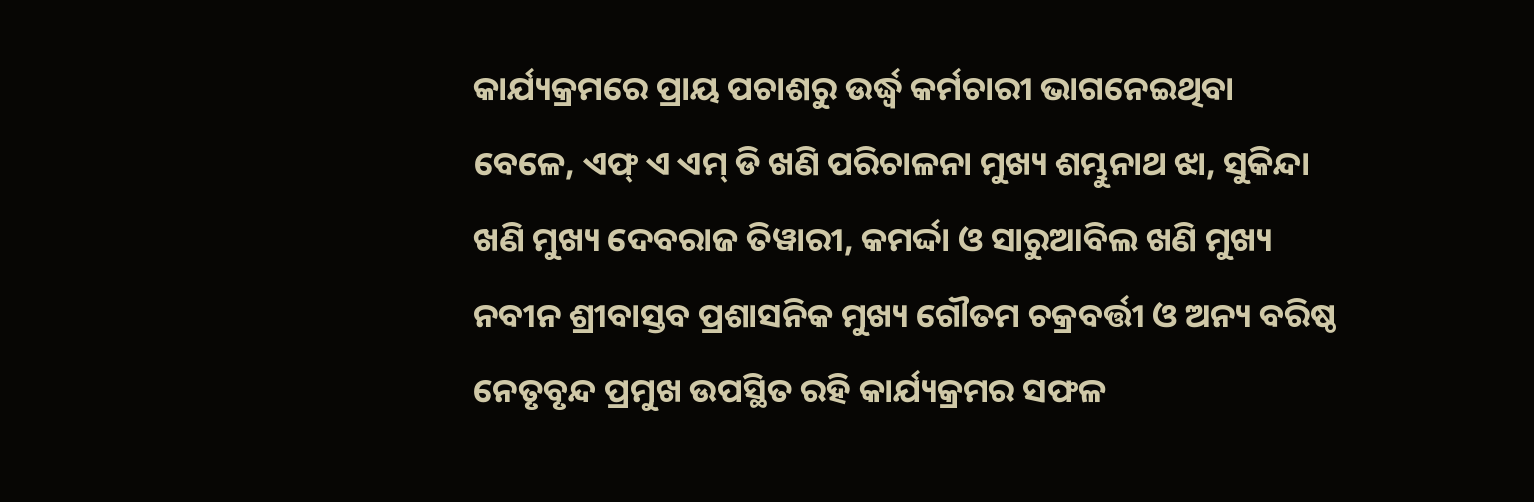କାର୍ଯ୍ୟକ୍ରମରେ ପ୍ରାୟ ପଚାଶରୁ ଉର୍ଦ୍ଧ୍ୱ କର୍ମଚାରୀ ଭାଗନେଇଥିବା ବେଳେ, ଏଫ୍ ଏ ଏମ୍ ଡି ଖଣି ପରିଚାଳନା ମୁଖ୍ୟ ଶମ୍ଭୁନାଥ ଝା, ସୁକିନ୍ଦା ଖଣି ମୁଖ୍ୟ ଦେବରାଜ ତିୱାରୀ, କମର୍ଦ୍ଦା ଓ ସାରୁଆବିଲ ଖଣି ମୁଖ୍ୟ ନବୀନ ଶ୍ରୀବାସ୍ତବ ପ୍ରଶାସନିକ ମୁଖ୍ୟ ଗୌତମ ଚକ୍ରବର୍ତ୍ତୀ ଓ ଅନ୍ୟ ବରିଷ୍ଠ ନେତୃବୃନ୍ଦ ପ୍ରମୁଖ ଉପସ୍ଥିତ ରହି କାର୍ଯ୍ୟକ୍ରମର ସଫଳ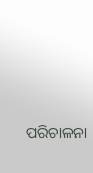ପରିଚାଳନା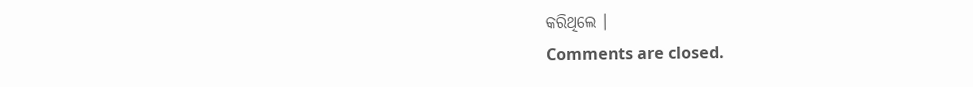କରିଥିଲେ ।
Comments are closed.